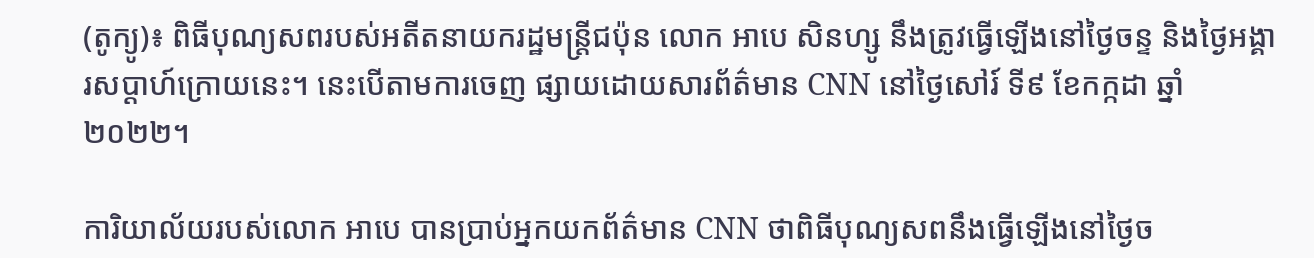(តូក្យូ)៖ ពិធីបុណ្យសពរបស់អតីតនាយករដ្ឋមន្ត្រីជប៉ុន លោក អាបេ សិនហ្សូ នឹងត្រូវធ្វើឡើងនៅថ្ងៃចន្ទ និងថ្ងៃអង្គារសប្ដាហ៍ក្រោយនេះ។ នេះបើតាមការចេញ ផ្សាយដោយសារព័ត៌មាន CNN នៅថ្ងៃសៅរ៍ ទី៩ ខែកក្កដា ឆ្នាំ២០២២។

ការិយាល័យរបស់លោក អាបេ បានប្រាប់អ្នកយកព័ត៌មាន CNN ថាពិធីបុណ្យសពនឹងធ្វើឡើងនៅថ្ងៃច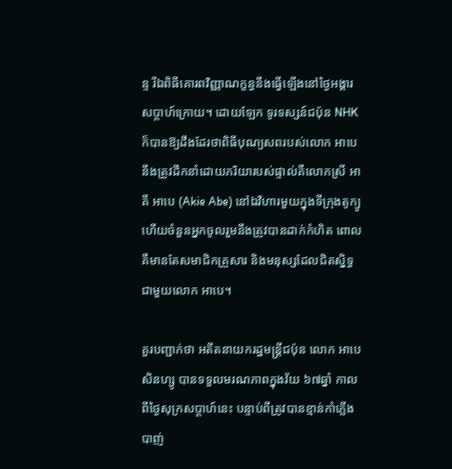ន្ទ រីឯពិធីគោរពវិញ្ញាណក្ខន្ធនឹងធ្វើឡើងនៅថ្ងៃអង្គារ សប្ដាហ៍ក្រោយ។ ដោយឡែក ទូរទស្សន៍ជប៉ុន NHK ក៏បានឱ្យដឹងដែរថាពិធីបុណ្យសពរបស់លោក អាបេ នឹងត្រូវដឹកនាំដោយភរិយារបស់ផ្ទាល់គឺលោកស្រី អាគី អាបេ (Akie Abe) នៅឯវិហារមួយក្នុងទីក្រុងតូក្យូ ហើយចំនួនអ្នកចូលរួមនឹងត្រូវបានដាក់កំហិត ពោលគឺមានតែសមាជិកគ្រួសារ និងមនុស្សដែលជិតស្និទ្ធ ជាមួយលោក អាបេ។

គួរបញ្ជាក់ថា អតីតនាយករដ្ឋមន្ត្រីជប៉ុន លោក អាបេ សិនហ្សូ បានទទួលមរណភាពក្នុងវ័យ ៦៧ឆ្នាំ កាលពីថ្ងៃសុក្រសប្ដាហ៍នេះ បន្ទាប់ពីត្រូវបានខ្មាន់កាំភ្លើង បាញ់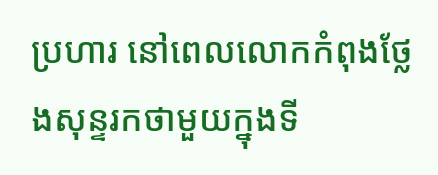ប្រហារ នៅពេលលោកកំពុងថ្លែងសុន្ទរកថាមួយក្នុងទី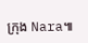ក្រុង Nara៕